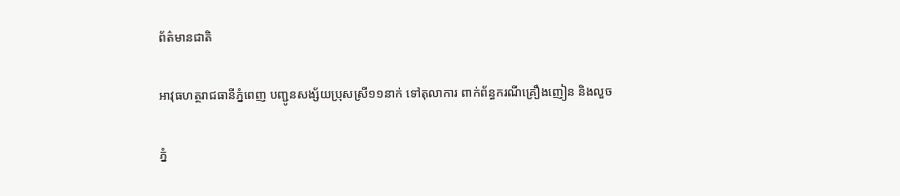ព័ត៌មានជាតិ

អាវុធហត្ថរាជធានីភ្នំពេញ បញ្ជូនសង្ស័យប្រុសស្រី១១នាក់ ទៅតុលាការ ពាក់ព័ន្ធករណីគ្រឿងញៀន និងលួច

ភ្នំ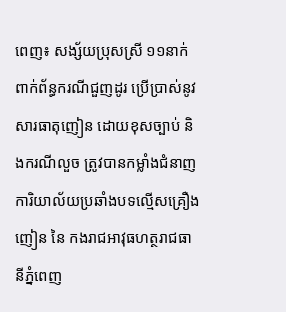ពេញ៖ សង្ស័យប្រុសស្រី ១១នាក់ ពាក់ព័ន្ធករណីជួញដូរ ប្រើប្រាស់នូវសារធាតុញៀន ដោយខុសច្បាប់ និងករណីលួច ត្រូវបានកម្លាំងជំនាញ ការិយាល័យប្រឆាំងបទល្មើសគ្រឿងញៀន នៃ កងរាជអាវុធហត្ថរាជធានីភ្នំពេញ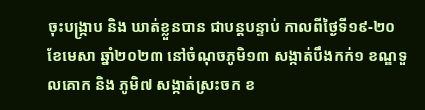ចុះបង្ក្រាប និង ឃាត់ខ្លួនបាន ជាបន្តបន្ទាប់ កាលពីថ្ងៃទី១៩-២០ ខែមេសា ឆ្នាំ២០២៣ នៅចំណុចភូមិ១៣ សង្កាត់បឹងកក់១ ខណ្ឌទួលគោក និង ភូមិ៧ សង្កាត់ស្រះចក ខ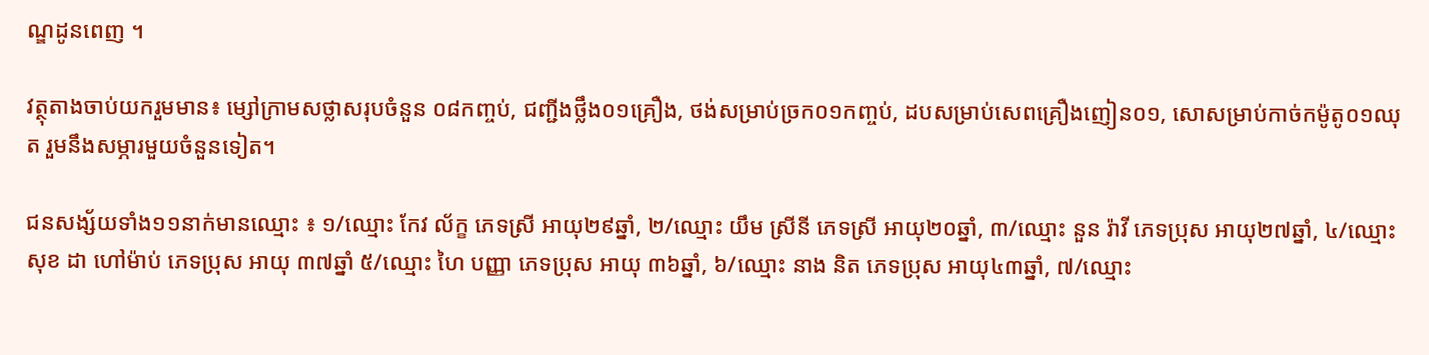ណ្ឌដូនពេញ ។

វត្ថុតាងចាប់យករួមមាន៖ ម្សៅក្រាមសថ្លាសរុបចំនួន ០៨កញ្ចប់, ជញ្ជីងថ្លឹង០១គ្រឿង, ថង់សម្រាប់ច្រក០១កញ្ចប់, ដបសម្រាប់សេពគ្រឿងញៀន០១, សោសម្រាប់កាច់កម៉ូតូ០១ឈុត រួមនឹងសម្ភារមួយចំនួនទៀត។

ជនសង្ស័យទាំង១១នាក់មានឈ្មោះ ៖ ១/ឈ្មោះ កែវ ល័ក្ខ ភេទស្រី អាយុ២៩ឆ្នាំ, ២/ឈ្មោះ យឹម ស្រីនី ភេទស្រី អាយុ២០ឆ្នាំ, ៣/ឈ្មោះ នួន រ៉ាវី ភេទប្រុស អាយុ២៧ឆ្នាំ, ៤/ឈ្មោះ សុខ ដា ហៅម៉ាប់ ភេទប្រុស អាយុ ៣៧ឆ្នាំ ៥/ឈ្មោះ ហៃ បញ្ញា ភេទប្រុស អាយុ ៣៦ឆ្នាំ, ៦/ឈ្មោះ នាង និត ភេទប្រុស អាយុ៤៣ឆ្នាំ, ៧/ឈ្មោះ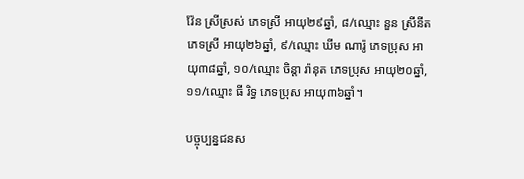វ៉ែន ស្រីស្រស់ ភេទស្រី អាយុ២៩ឆ្នាំ, ៨/ឈ្មោះ នួន ស្រីនីត ភេទស្រី អាយុ២៦ឆ្នាំ, ៩/ឈ្មោះ ឃីម ណារ៉ូ ភេទប្រុស អាយុ៣៨ឆ្នាំ, ១០/ឈ្មោះ ចិន្ដា រ៉ានុត ភេទប្រុស អាយុ២០ឆ្នាំ, ១១/ឈ្មោះ ធី រិទ្ធ ភេទប្រុស អាយុ៣៦ឆ្នាំ។

បច្ចុប្បន្នជនស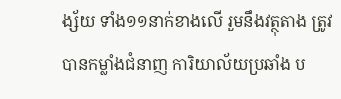ង្ស័យ ទាំង១១នាក់ខាងលើ រួមនឹងវត្ថុតាង ត្រូវបានកម្លាំងជំនាញ ការិយាល័យប្រឆាំង ប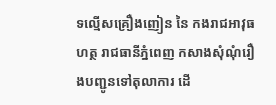ទល្មើសគ្រឿងញៀន នៃ កងរាជអាវុធហត្ថ រាជធានីភ្នំពេញ កសាងសុំណុំរឿងបញ្ជូនទៅតុលាការ ដើ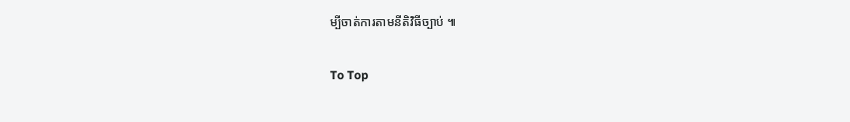ម្បីចាត់ការតាមនីតិវិធីច្បាប់ ៕

To Top